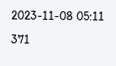2023-11-08 05:11
371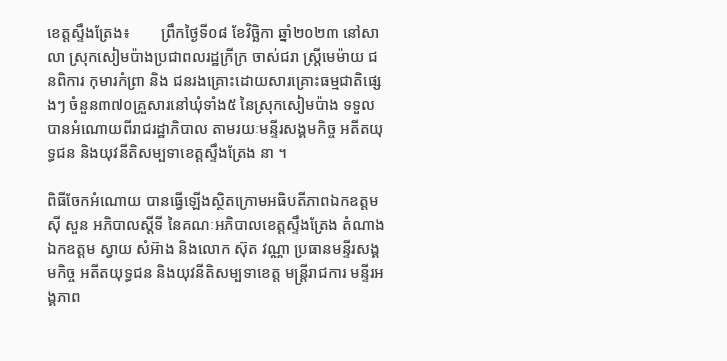ខេត្តស្ទឹងត្រែង៖        ព្រឹកថ្ងៃទី០៨ ខែវិច្ឆិកា ឆ្នាំ២០២៣ នៅសាលា ស្រុកសៀមប៉ាងប្រជាពលរដ្ឋក្រីក្រ ចាស់ជរា ស្រ្តីមេម៉ាយ ជនពិការ កុមារកំព្រា និង ជនរងគ្រោះដោយសារគ្រោះធម្មជាតិផ្សេងៗ ចំនួន៣៧០គ្រួសារនៅឃុំទាំង៥ នៃស្រុកសៀមប៉ាង ទទួលបានអំណោយពីរាជរដ្ឋាភិបាល តាមរយៈមន្ទីរសង្គមកិច្ច អតីតយុទ្ធជន និងយុវនីតិសម្បទាខេត្តស្ទឹងត្រែង នា ។

ពិធីចែកអំណោយ បានធ្វើឡើងស្ថិតក្រោមអធិបតីភាពឯកឧត្តម ស៊ី សួន អភិបាលស្តីទី នៃគណៈអភិបាលខេត្តស្ទឹងត្រែង តំណាងឯកឧត្តម ស្វាយ សំអ៊ាង និងលោក ស៊ុត វណ្ណា ប្រធានមន្ទីរសង្គមកិច្ច អតីតយុទ្ធជន និងយុវនីតិសម្បទាខេត្ត មន្រ្តីរាជការ មន្ទីរអង្គភាព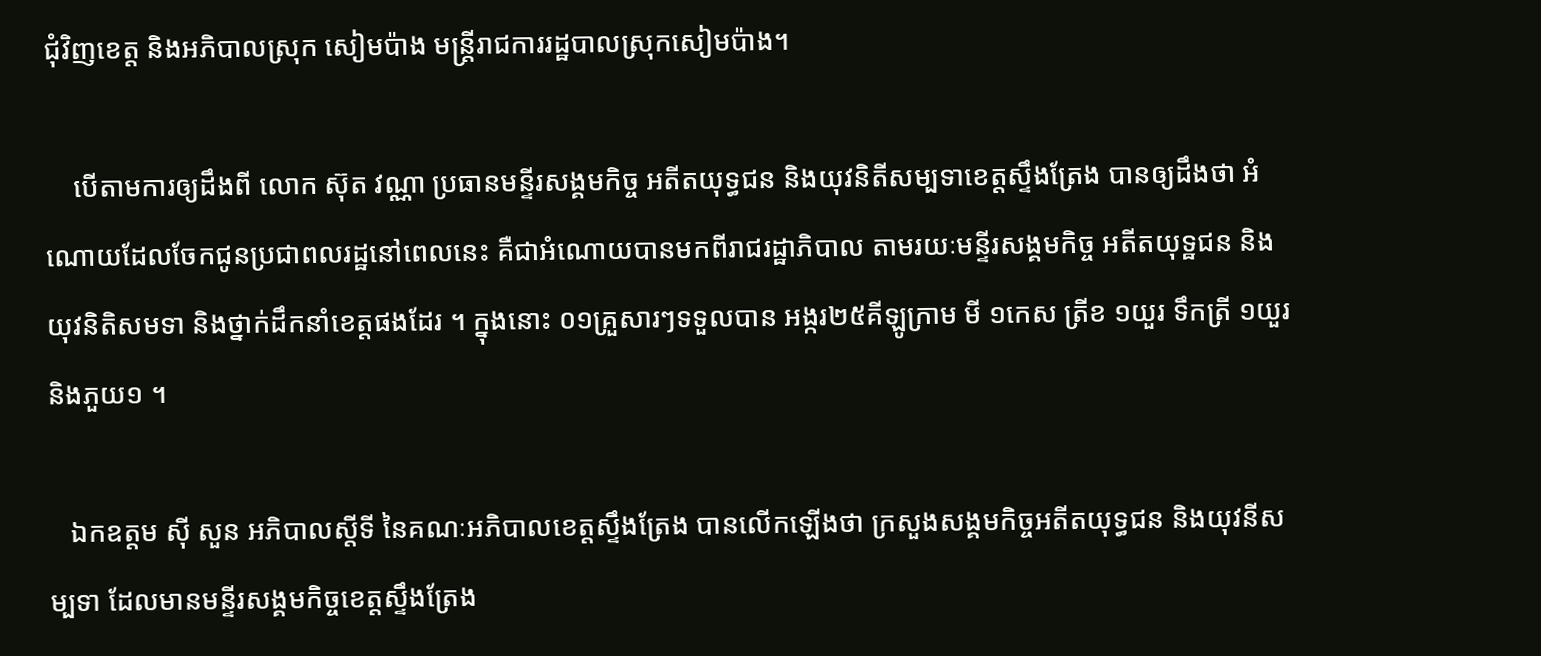ជុំវិញខេត្ត និងអភិបាលស្រុក សៀមប៉ាង មន្រ្តីរាជការរដ្ឋបាលស្រុកសៀមប៉ាង។

    បើតាមការឲ្យដឹងពី លោក ស៊ុត វណ្ណា ប្រធានមន្ទីរសង្គមកិច្ច អតីតយុទ្ធជន និងយុវនិតីសម្បទាខេត្តស្ទឹងត្រែង បានឲ្យដឹងថា អំណោយដែលចែកជូនប្រជាពលរដ្ឋនៅពេលនេះ គឺជាអំណោយបានមកពីរាជរដ្ឋាភិបាល តាមរយៈមន្ទីរសង្គមកិច្ច អតីតយុទ្ឋជន និង យុវនិតិសមទា និងថ្នាក់ដឹកនាំខេត្តផងដែរ ។ ក្នុងនោះ ០១គ្រួសារៗទទួលបាន អង្ករ២៥គីឡូក្រាម មី ១កេស ត្រីខ ១យួរ ទឹកត្រី ១យួរ និងភួយ១ ។

   ឯកឧត្តម ស៊ី សួន អភិបាលស្តីទី នៃគណៈអភិបាលខេត្តស្ទឹងត្រែង បានលើកឡើងថា ក្រសួងសង្គមកិច្ចអតីតយុទ្ធជន និងយុវនីសម្បទា ដែលមានមន្ទីរសង្គមកិច្ចខេត្តស្ទឹងត្រែង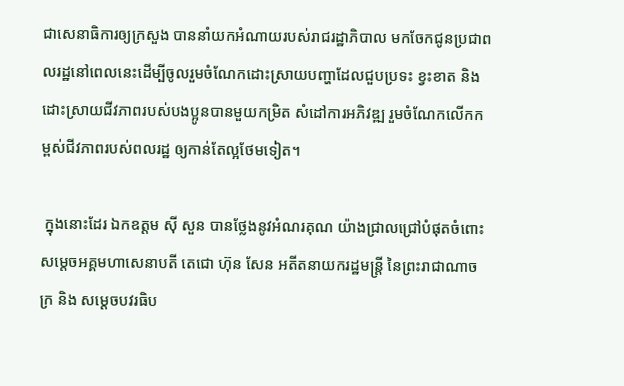ជាសេនាធិការឲ្យក្រសួង បាននាំយកអំណាយរបស់រាជរដ្ឋាភិបាល មកចែកជូនប្រជាពលរដ្ឋនៅពេលនេះដើម្បីចូលរួមចំណែកដោះស្រាយបញ្ហាដែលជួបប្រទះ ខ្វះខាត និងដោះស្រាយជីវភាពរបស់បងប្អូនបានមួយកម្រិត សំដៅការអភិវឌ្ឍ រួមចំណែកលើកកម្ពស់ជីវភាពរបស់ពលរដ្ឋ ឲ្យកាន់តែល្អថែមទៀត។

 ក្នុងនោះដែរ ឯកឧត្តម ស៊ី សួន បានថ្លែងនូវអំណរគុណ យ៉ាងជ្រាលជ្រៅបំផុតចំពោះ សម្តេចអគ្គមហាសេនាបតី តេជោ ហ៊ុន សែន អតីតនាយករដ្ឋមន្រ្តី នៃព្រះរាជាណាចក្រ និង សម្តេចបវរធិប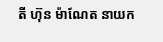តី ហ៊ុន ម៉ាណែត នាយក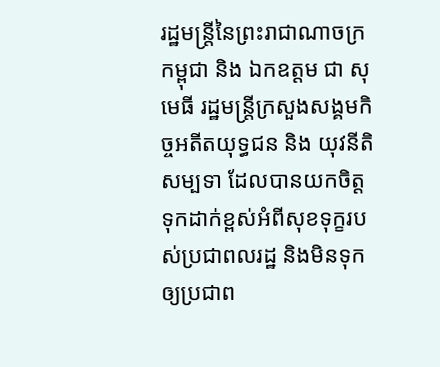រដ្ឋមន្រ្តីនៃព្រះរាជាណាចក្រកម្ពុជា និង ឯកឧត្តម ជា សុមេធី រដ្ឋមន្រ្តីក្រសួងសង្គមកិច្ចអតីតយុទ្ធជន និង យុវនីតិសម្បទា ដែលបានយកចិត្តទុកដាក់ខ្ពស់អំពីសុខទុក្ខរបស់ប្រជាពលរដ្ឋ និងមិនទុកឲ្យប្រជាព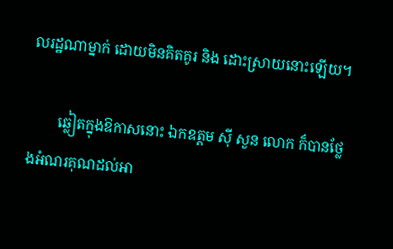លរដ្ឋណាម្នាក់ ដោយមិនគិតគូរ និង ដោះស្រាយនោះឡើយ។

        ឆ្លៀតក្នុងឱកាសនោះ ឯកឧត្តម ស៊ី សួន លោក ក៏បានថ្លែងអំណរគុណដល់អា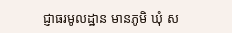ជ្ញាធរមូលដ្ឋាន មានភូមិ ឃុំ ស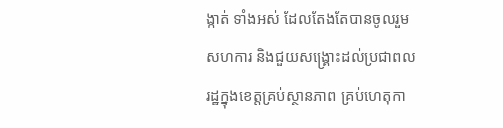ង្កាត់ ទាំងអស់ ដែលតែងតែបានចូលរួមសហការ និងជួយសង្រ្គោះដល់ប្រជាពលរដ្ឋក្នុងខេត្តគ្រប់ស្ថានភាព គ្រប់ហេតុកា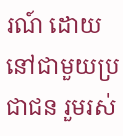រណ៍ ដោយនៅជាមួយប្រជាជន រួមរស់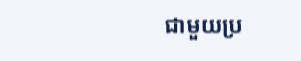ជាមួយប្រ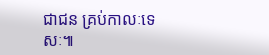ជាជន គ្រប់កាលៈទេសៈ៕